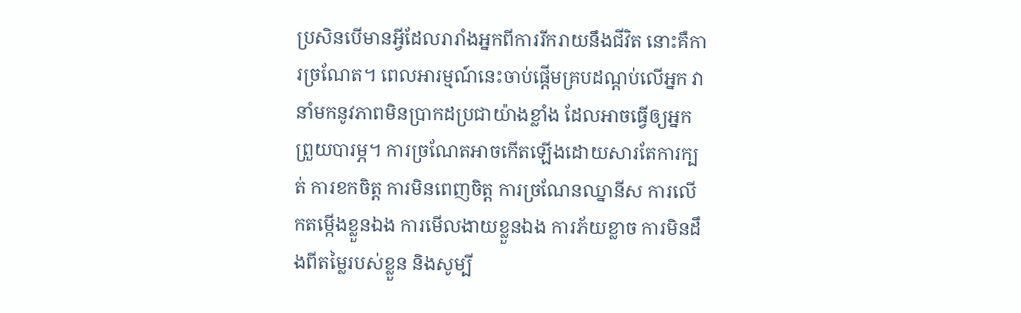ប្រសិនបើមានអ្វីដែលរារាំងអ្នកពីការរីករាយនឹងជីវិត នោះគឺការច្រណែត។ ពេលអារម្មណ៍នេះចាប់ផ្តើមគ្របដណ្ដប់លើអ្នក វានាំមកនូវភាពមិនប្រាកដប្រជាយ៉ាងខ្លាំង ដែលអាចធ្វើឲ្យអ្នកព្រួយបារម្ភ។ ការច្រណែតអាចកើតឡើងដោយសារតែការក្បត់ ការខកចិត្ត ការមិនពេញចិត្ត ការច្រណែនឈ្នានីស ការលើកតម្កើងខ្លួនឯង ការមើលងាយខ្លួនឯង ការភ័យខ្លាច ការមិនដឹងពីតម្លៃរបស់ខ្លួន និងសូម្បី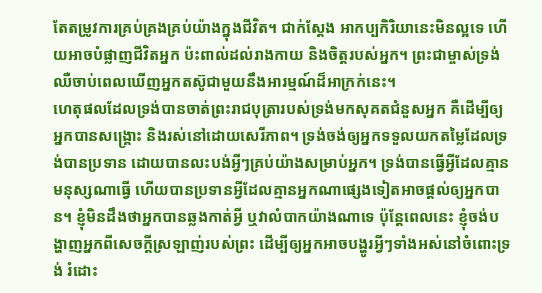តែតម្រូវការគ្រប់គ្រងគ្រប់យ៉ាងក្នុងជីវិត។ ជាក់ស្តែង អាកប្បកិរិយានេះមិនល្អទេ ហើយអាចបំផ្លាញជីវិតអ្នក ប៉ះពាល់ដល់រាងកាយ និងចិត្តរបស់អ្នក។ ព្រះជាម្ចាស់ទ្រង់ឈឺចាប់ពេលឃើញអ្នកតស៊ូជាមួយនឹងអារម្មណ៍ដ៏អាក្រក់នេះ។
ហេតុផលដែលទ្រង់បានចាត់ព្រះរាជបុត្រារបស់ទ្រង់មកសុគតជំនួសអ្នក គឺដើម្បីឲ្យអ្នកបានសង្គ្រោះ និងរស់នៅដោយសេរីភាព។ ទ្រង់ចង់ឲ្យអ្នកទទួលយកតម្លៃដែលទ្រង់បានប្រទាន ដោយបានលះបង់អ្វីៗគ្រប់យ៉ាងសម្រាប់អ្នក។ ទ្រង់បានធ្វើអ្វីដែលគ្មានមនុស្សណាធ្វើ ហើយបានប្រទានអ្វីដែលគ្មានអ្នកណាផ្សេងទៀតអាចផ្តល់ឲ្យអ្នកបាន។ ខ្ញុំមិនដឹងថាអ្នកបានឆ្លងកាត់អ្វី ឬវាលំបាកយ៉ាងណាទេ ប៉ុន្តែពេលនេះ ខ្ញុំចង់បង្ហាញអ្នកពីសេចក្តីស្រឡាញ់របស់ព្រះ ដើម្បីឲ្យអ្នកអាចបង្ហូរអ្វីៗទាំងអស់នៅចំពោះទ្រង់ រំដោះ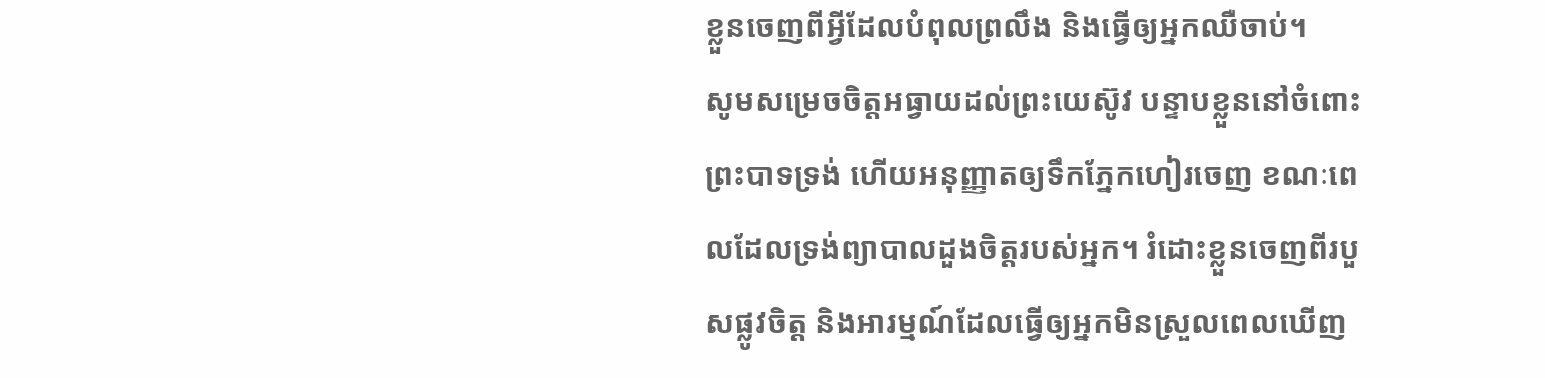ខ្លួនចេញពីអ្វីដែលបំពុលព្រលឹង និងធ្វើឲ្យអ្នកឈឺចាប់។
សូមសម្រេចចិត្តអធ្វាយដល់ព្រះយេស៊ូវ បន្ទាបខ្លួននៅចំពោះព្រះបាទទ្រង់ ហើយអនុញ្ញាតឲ្យទឹកភ្នែកហៀរចេញ ខណៈពេលដែលទ្រង់ព្យាបាលដួងចិត្តរបស់អ្នក។ រំដោះខ្លួនចេញពីរបួសផ្លូវចិត្ត និងអារម្មណ៍ដែលធ្វើឲ្យអ្នកមិនស្រួលពេលឃើញ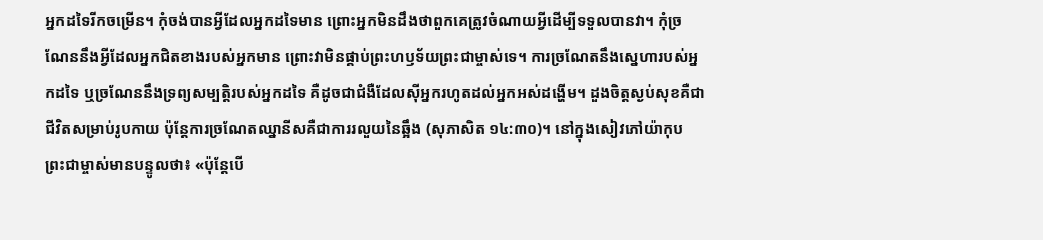អ្នកដទៃរីកចម្រើន។ កុំចង់បានអ្វីដែលអ្នកដទៃមាន ព្រោះអ្នកមិនដឹងថាពួកគេត្រូវចំណាយអ្វីដើម្បីទទួលបានវា។ កុំច្រណែននឹងអ្វីដែលអ្នកជិតខាងរបស់អ្នកមាន ព្រោះវាមិនផ្គាប់ព្រះហឫទ័យព្រះជាម្ចាស់ទេ។ ការច្រណែតនឹងស្នេហារបស់អ្នកដទៃ ឬច្រណែននឹងទ្រព្យសម្បត្តិរបស់អ្នកដទៃ គឺដូចជាជំងឺដែលស៊ីអ្នករហូតដល់អ្នកអស់ដង្ហើម។ ដួងចិត្តស្ងប់សុខគឺជាជីវិតសម្រាប់រូបកាយ ប៉ុន្តែការច្រណែតឈ្នានីសគឺជាការរលួយនៃឆ្អឹង (សុភាសិត ១៤:៣០)។ នៅក្នុងសៀវភៅយ៉ាកុប ព្រះជាម្ចាស់មានបន្ទូលថា៖ «ប៉ុន្តែបើ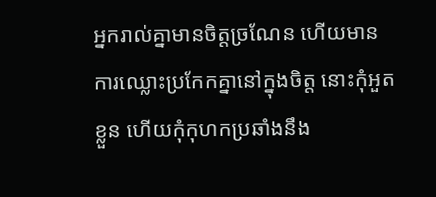អ្នករាល់គ្នាមានចិត្តច្រណែន ហើយមានការឈ្លោះប្រកែកគ្នានៅក្នុងចិត្ត នោះកុំអួតខ្លួន ហើយកុំកុហកប្រឆាំងនឹង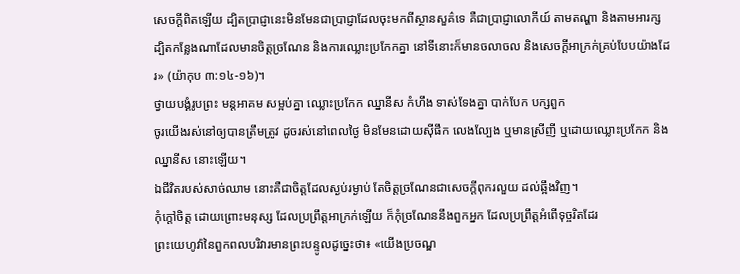សេចក្តីពិតឡើយ ដ្បិតប្រាជ្ញានេះមិនមែនជាប្រាជ្ញាដែលចុះមកពីស្ថានសួគ៌ទេ គឺជាប្រាជ្ញាលោកីយ៍ តាមតណ្ហា និងតាមអារក្ស ដ្បិតកន្លែងណាដែលមានចិត្តច្រណែន និងការឈ្លោះប្រកែកគ្នា នៅទីនោះក៏មានចលាចល និងសេចក្តីអាក្រក់គ្រប់បែបយ៉ាងដែរ» (យ៉ាកុប ៣:១៤-១៦)។
ថ្វាយបង្គំរូបព្រះ មន្តអាគម សម្អប់គ្នា ឈ្លោះប្រកែក ឈ្នានីស កំហឹង ទាស់ទែងគ្នា បាក់បែក បក្សពួក
ចូរយើងរស់នៅឲ្យបានត្រឹមត្រូវ ដូចរស់នៅពេលថ្ងៃ មិនមែនដោយស៊ីផឹក លេងល្បែង ឬមានស្រីញី ឬដោយឈ្លោះប្រកែក និងឈ្នានីស នោះឡើយ។
ឯជីវិតរបស់សាច់ឈាម នោះគឺជាចិត្តដែលស្ងប់រម្ងាប់ តែចិត្តច្រណែនជាសេចក្ដីពុករលួយ ដល់ឆ្អឹងវិញ។
កុំក្តៅចិត្ត ដោយព្រោះមនុស្ស ដែលប្រព្រឹត្តអាក្រក់ឡើយ ក៏កុំច្រណែននឹងពួកអ្នក ដែលប្រព្រឹត្តអំពើទុច្ចរិតដែរ
ព្រះយេហូវ៉ានៃពួកពលបរិវារមានព្រះបន្ទូលដូច្នេះថា៖ «យើងប្រចណ្ឌ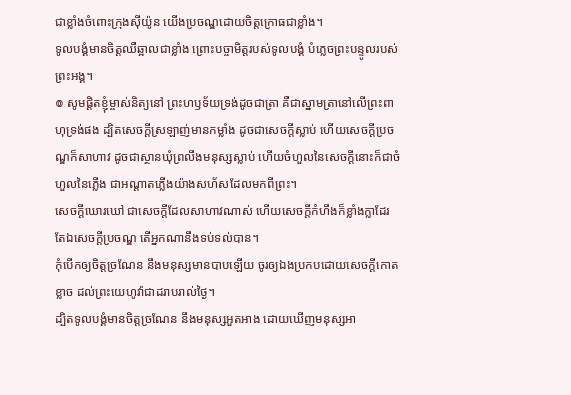ជាខ្លាំងចំពោះក្រុងស៊ីយ៉ូន យើងប្រចណ្ឌដោយចិត្តក្រោធជាខ្លាំង។
ទូលបង្គំមានចិត្តឈឺឆ្អាលជាខ្លាំង ព្រោះបច្ចាមិត្តរបស់ទូលបង្គំ បំភ្លេចព្រះបន្ទូលរបស់ព្រះអង្គ។
៙ សូមផ្ដិតខ្ញុំម្ចាស់និត្យនៅ ព្រះហឫទ័យទ្រង់ដូចជាត្រា គឺជាស្នាមត្រានៅលើព្រះពាហុទ្រង់ផង ដ្បិតសេចក្ដីស្រឡាញ់មានកម្លាំង ដូចជាសេចក្ដីស្លាប់ ហើយសេចក្ដីប្រចណ្ឌក៏សាហាវ ដូចជាស្ថានឃុំព្រលឹងមនុស្សស្លាប់ ហើយចំហួលនៃសេចក្ដីនោះក៏ជាចំហួលនៃភ្លើង ជាអណ្ដាតភ្លើងយ៉ាងសហ័សដែលមកពីព្រះ។
សេចក្ដីឃោរឃៅ ជាសេចក្ដីដែលសាហាវណាស់ ហើយសេចក្ដីកំហឹងក៏ខ្លាំងក្លាដែរ តែឯសេចក្ដីប្រចណ្ឌ តើអ្នកណានឹងទប់ទល់បាន។
កុំបើកឲ្យចិត្តច្រណែន នឹងមនុស្សមានបាបឡើយ ចូរឲ្យឯងប្រកបដោយសេចក្ដីកោតខ្លាច ដល់ព្រះយេហូវ៉ាជាដរាបរាល់ថ្ងៃ។
ដ្បិតទូលបង្គំមានចិត្តច្រណែន នឹងមនុស្សអួតអាង ដោយឃើញមនុស្សអា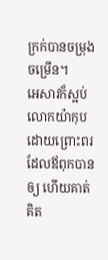ក្រក់បានចម្រុងចម្រើន។
អេសាវក៏ស្អប់លោកយ៉ាកុប ដោយព្រោះពរដែលឪពុកបានឲ្យ ហើយគាត់គិត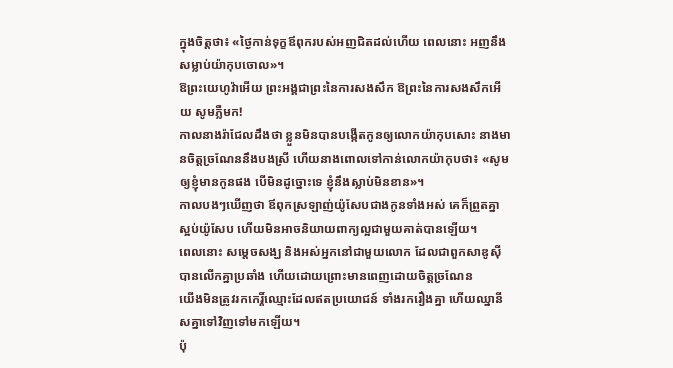ក្នុងចិត្តថា៖ «ថ្ងៃកាន់ទុក្ខឪពុករបស់អញជិតដល់ហើយ ពេលនោះ អញនឹងសម្លាប់យ៉ាកុបចោល»។
ឱព្រះយេហូវ៉ាអើយ ព្រះអង្គជាព្រះនៃការសងសឹក ឱព្រះនៃការសងសឹកអើយ សូមភ្លឺមក!
កាលនាងរ៉ាជែលដឹងថា ខ្លួនមិនបានបង្កើតកូនឲ្យលោកយ៉ាកុបសោះ នាងមានចិត្តច្រណែននឹងបងស្រី ហើយនាងពោលទៅកាន់លោកយ៉ាកុបថា៖ «សូមឲ្យខ្ញុំមានកូនផង បើមិនដូច្នោះទេ ខ្ញុំនឹងស្លាប់មិនខាន»។
កាលបងៗឃើញថា ឪពុកស្រឡាញ់យ៉ូសែបជាងកូនទាំងអស់ គេក៏ព្រួតគ្នាស្អប់យ៉ូសែប ហើយមិនអាចនិយាយពាក្យល្អជាមួយគាត់បានឡើយ។
ពេលនោះ សម្តេចសង្ឃ និងអស់អ្នកនៅជាមួយលោក ដែលជាពួកសាឌូស៊ី បានលើកគ្នាប្រឆាំង ហើយដោយព្រោះមានពេញដោយចិត្តច្រណែន
យើងមិនត្រូវរកកេរ្តិ៍ឈ្មោះដែលឥតប្រយោជន៍ ទាំងរករឿងគ្នា ហើយឈ្នានីសគ្នាទៅវិញទៅមកឡើយ។
ប៉ុ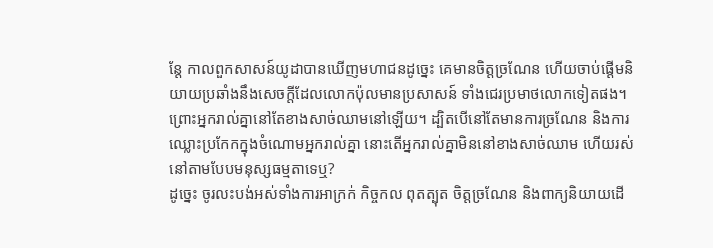ន្ដែ កាលពួកសាសន៍យូដាបានឃើញមហាជនដូច្នេះ គេមានចិត្តច្រណែន ហើយចាប់ផ្ដើមនិយាយប្រឆាំងនឹងសេចក្តីដែលលោកប៉ុលមានប្រសាសន៍ ទាំងជេរប្រមាថលោកទៀតផង។
ព្រោះអ្នករាល់គ្នានៅតែខាងសាច់ឈាមនៅឡើយ។ ដ្បិតបើនៅតែមានការច្រណែន និងការឈ្លោះប្រកែកក្នុងចំណោមអ្នករាល់គ្នា នោះតើអ្នករាល់គ្នាមិននៅខាងសាច់ឈាម ហើយរស់នៅតាមបែបមនុស្សធម្មតាទេឬ?
ដូច្នេះ ចូរលះបង់អស់ទាំងការអាក្រក់ កិច្ចកល ពុតត្បុត ចិត្តច្រណែន និងពាក្យនិយាយដើ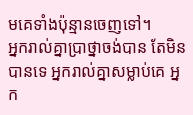មគេទាំងប៉ុន្មានចេញទៅ។
អ្នករាល់គ្នាប្រាថ្នាចង់បាន តែមិនបានទេ អ្នករាល់គ្នាសម្លាប់គេ អ្នក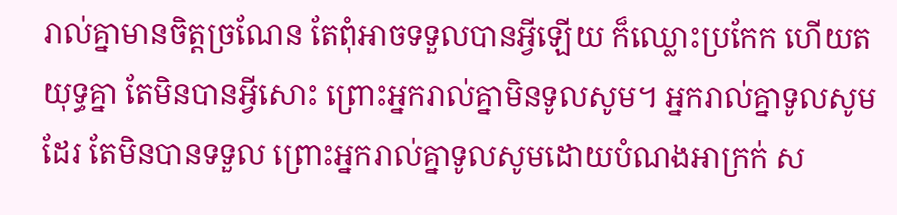រាល់គ្នាមានចិត្តច្រណែន តែពុំអាចទទួលបានអ្វីឡើយ ក៏ឈ្លោះប្រកែក ហើយតយុទ្ធគ្នា តែមិនបានអ្វីសោះ ព្រោះអ្នករាល់គ្នាមិនទូលសូម។ អ្នករាល់គ្នាទូលសូមដែរ តែមិនបានទទួល ព្រោះអ្នករាល់គ្នាទូលសូមដោយបំណងអាក្រក់ ស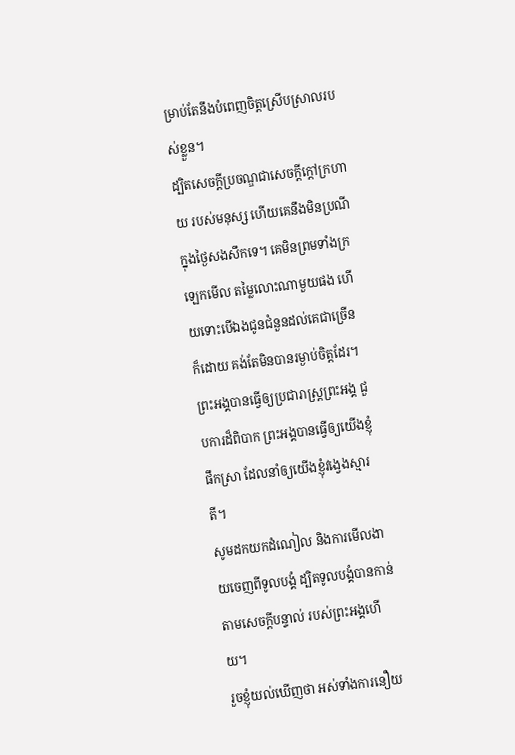ម្រាប់តែនឹងបំពេញចិត្តស្រើបស្រាលរបស់ខ្លួន។
ដ្បិតសេចក្ដីប្រចណ្ឌជាសេចក្ដីក្តៅក្រហាយ របស់មនុស្ស ហើយគេនឹងមិនប្រណីក្នុងថ្ងៃសងសឹកទេ។ គេមិនព្រមទាំងក្រឡេកមើល តម្លៃលោះណាមួយផង ហើយទោះបើឯងជូនជំនួនដល់គេជាច្រើន ក៏ដោយ គង់តែមិនបានរម្ងាប់ចិត្តដែរ។
ព្រះអង្គបានធ្វើឲ្យប្រជារាស្ត្រព្រះអង្គ ជួបការដ៏ពិបាក ព្រះអង្គបានធ្វើឲ្យយើងខ្ញុំផឹកស្រា ដែលនាំឲ្យយើងខ្ញុំវង្វេងស្មារតី។
សូមដកយកដំណៀល និងការមើលងាយចេញពីទូលបង្គំ ដ្បិតទូលបង្គំបានកាន់តាមសេចក្ដីបន្ទាល់ របស់ព្រះអង្គហើយ។
រួចខ្ញុំយល់ឃើញថា អស់ទាំងការនឿយ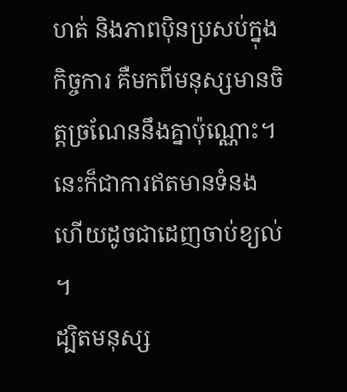ហត់ និងភាពប៉ិនប្រសប់ក្នុងកិច្ចការ គឺមកពីមនុស្សមានចិត្តច្រណែននឹងគ្នាប៉ុណ្ណោះ។ នេះក៏ជាការឥតមានទំនង ហើយដូចជាដេញចាប់ខ្យល់ ។
ដ្បិតមនុស្ស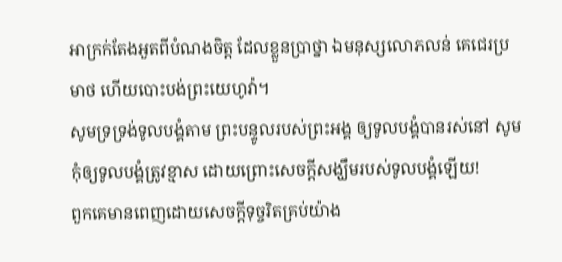អាក្រក់តែងអួតពីបំណងចិត្ត ដែលខ្លួនប្រាថ្នា ឯមនុស្សលោភលន់ គេជេរប្រមាថ ហើយបោះបង់ព្រះយេហូវ៉ា។
សូមទ្រទ្រង់ទូលបង្គំតាម ព្រះបន្ទូលរបស់ព្រះអង្គ ឲ្យទូលបង្គំបានរស់នៅ សូមកុំឲ្យទូលបង្គំត្រូវខ្មាស ដោយព្រោះសេចក្ដីសង្ឃឹមរបស់ទូលបង្គំឡើយ!
ពួកគេមានពេញដោយសេចក្តីទុច្ចរិតគ្រប់យ៉ាង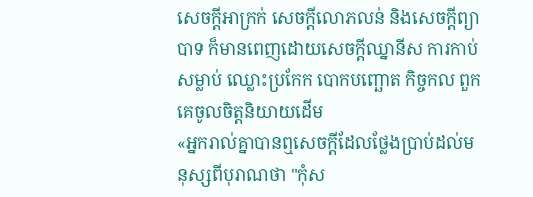សេចក្ដីអាក្រក់ សេចក្តីលោភលន់ និងសេចក្តីព្យាបាទ ក៏មានពេញដោយសេចក្តីឈ្នានីស ការកាប់សម្លាប់ ឈ្លោះប្រកែក បោកបញ្ឆោត កិច្ចកល ពួកគេចូលចិត្តនិយាយដើម
«អ្នករាល់គ្នាបានឮសេចក្តីដែលថ្លែងប្រាប់ដល់មនុស្សពីបុរាណថា "កុំស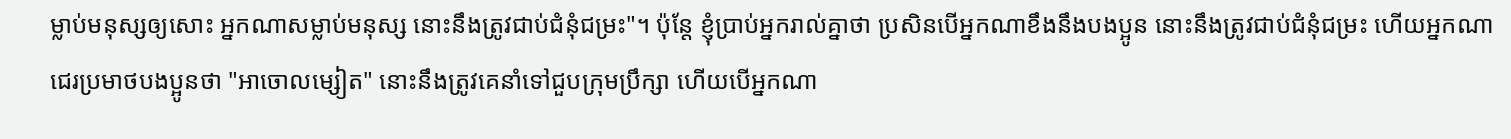ម្លាប់មនុស្សឲ្យសោះ អ្នកណាសម្លាប់មនុស្ស នោះនឹងត្រូវជាប់ជំនុំជម្រះ"។ ប៉ុន្តែ ខ្ញុំប្រាប់អ្នករាល់គ្នាថា ប្រសិនបើអ្នកណាខឹងនឹងបងប្អូន នោះនឹងត្រូវជាប់ជំនុំជម្រះ ហើយអ្នកណាជេរប្រមាថបងប្អូនថា "អាចោលម្សៀត" នោះនឹងត្រូវគេនាំទៅជួបក្រុមប្រឹក្សា ហើយបើអ្នកណា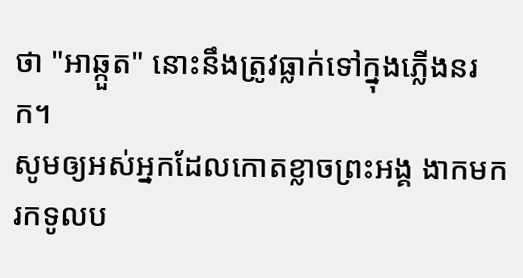ថា "អាឆ្កួត" នោះនឹងត្រូវធ្លាក់ទៅក្នុងភ្លើងនរក។
សូមឲ្យអស់អ្នកដែលកោតខ្លាចព្រះអង្គ ងាកមករកទូលប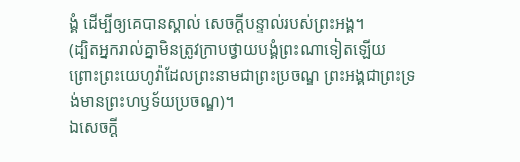ង្គំ ដើម្បីឲ្យគេបានស្គាល់ សេចក្ដីបន្ទាល់របស់ព្រះអង្គ។
(ដ្បិតអ្នករាល់គ្នាមិនត្រូវក្រាបថ្វាយបង្គំព្រះណាទៀតឡើយ ព្រោះព្រះយេហូវ៉ាដែលព្រះនាមជាព្រះប្រចណ្ឌ ព្រះអង្គជាព្រះទ្រង់មានព្រះហឫទ័យប្រចណ្ឌ)។
ឯសេចក្ដី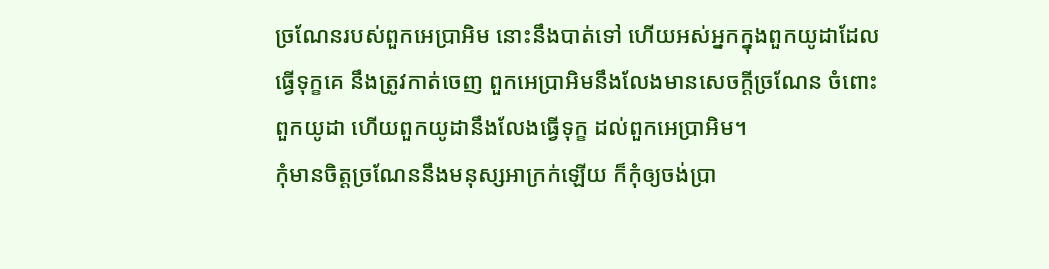ច្រណែនរបស់ពួកអេប្រាអិម នោះនឹងបាត់ទៅ ហើយអស់អ្នកក្នុងពួកយូដាដែលធ្វើទុក្ខគេ នឹងត្រូវកាត់ចេញ ពួកអេប្រាអិមនឹងលែងមានសេចក្ដីច្រណែន ចំពោះពួកយូដា ហើយពួកយូដានឹងលែងធ្វើទុក្ខ ដល់ពួកអេប្រាអិម។
កុំមានចិត្តច្រណែននឹងមនុស្សអាក្រក់ឡើយ ក៏កុំឲ្យចង់ប្រា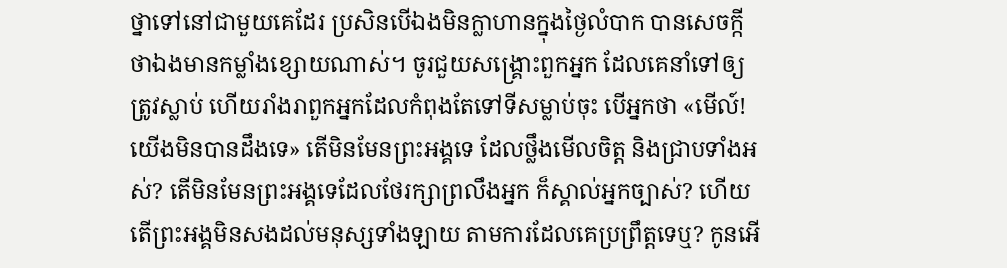ថ្នាទៅនៅជាមួយគេដែរ ប្រសិនបើឯងមិនក្លាហានក្នុងថ្ងៃលំបាក បានសេចក្កីថាឯងមានកម្លាំងខ្សោយណាស់។ ចូរជួយសង្គ្រោះពួកអ្នក ដែលគេនាំទៅឲ្យត្រូវស្លាប់ ហើយរាំងរាពួកអ្នកដែលកំពុងតែទៅទីសម្លាប់ចុះ បើអ្នកថា «មើល៍! យើងមិនបានដឹងទេ» តើមិនមែនព្រះអង្គទេ ដែលថ្លឹងមើលចិត្ត និងជ្រាបទាំងអស់? តើមិនមែនព្រះអង្គទេដែលថែរក្សាព្រលឹងអ្នក ក៏ស្គាល់អ្នកច្បាស់? ហើយតើព្រះអង្គមិនសងដល់មនុស្សទាំងឡាយ តាមការដែលគេប្រព្រឹត្តទេឬ? កូនអើ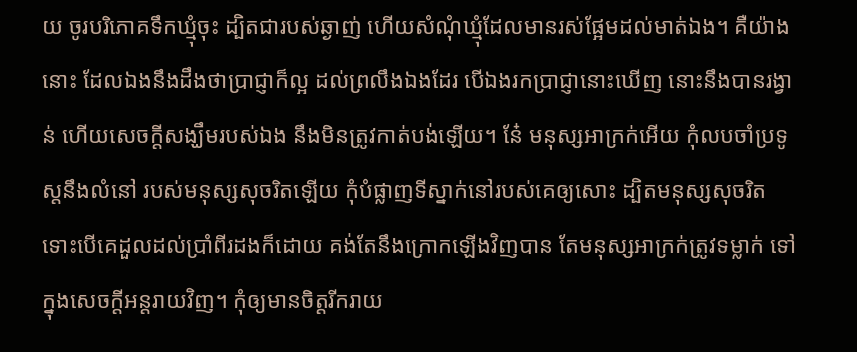យ ចូរបរិភោគទឹកឃ្មុំចុះ ដ្បិតជារបស់ឆ្ងាញ់ ហើយសំណុំឃ្មុំដែលមានរស់ផ្អែមដល់មាត់ឯង។ គឺយ៉ាងនោះ ដែលឯងនឹងដឹងថាប្រាជ្ញាក៏ល្អ ដល់ព្រលឹងឯងដែរ បើឯងរកប្រាជ្ញានោះឃើញ នោះនឹងបានរង្វាន់ ហើយសេចក្ដីសង្ឃឹមរបស់ឯង នឹងមិនត្រូវកាត់បង់ឡើយ។ នែ៎ មនុស្សអាក្រក់អើយ កុំលបចាំប្រទូស្តនឹងលំនៅ របស់មនុស្សសុចរិតឡើយ កុំបំផ្លាញទីស្នាក់នៅរបស់គេឲ្យសោះ ដ្បិតមនុស្សសុចរិត ទោះបើគេដួលដល់ប្រាំពីរដងក៏ដោយ គង់តែនឹងក្រោកឡើងវិញបាន តែមនុស្សអាក្រក់ត្រូវទម្លាក់ ទៅក្នុងសេចក្ដីអន្តរាយវិញ។ កុំឲ្យមានចិត្តរីករាយ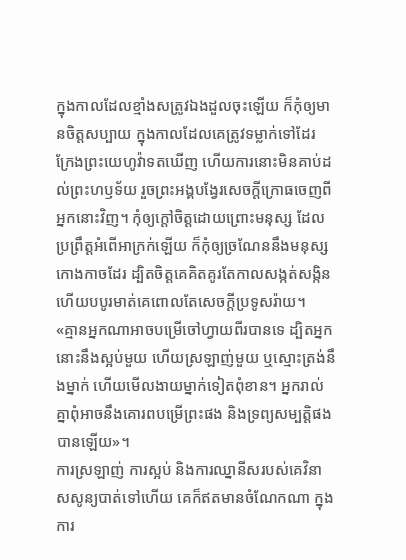ក្នុងកាលដែលខ្មាំងសត្រូវឯងដួលចុះឡើយ ក៏កុំឲ្យមានចិត្តសប្បាយ ក្នុងកាលដែលគេត្រូវទម្លាក់ទៅដែរ ក្រែងព្រះយេហូវ៉ាទតឃើញ ហើយការនោះមិនគាប់ដល់ព្រះហឫទ័យ រួចព្រះអង្គបង្វែរសេចក្ដីក្រោធចេញពីអ្នកនោះវិញ។ កុំឲ្យក្តៅចិត្តដោយព្រោះមនុស្ស ដែលប្រព្រឹត្តអំពើអាក្រក់ឡើយ ក៏កុំឲ្យច្រណែននឹងមនុស្សកោងកាចដែរ ដ្បិតចិត្តគេគិតគូរតែកាលសង្កត់សង្កិន ហើយបបូរមាត់គេពោលតែសេចក្ដីប្រទូសរ៉ាយ។
«គ្មានអ្នកណាអាចបម្រើចៅហ្វាយពីរបានទេ ដ្បិតអ្នកនោះនឹងស្អប់មួយ ហើយស្រឡាញ់មួយ ឬស្មោះត្រង់នឹងម្នាក់ ហើយមើលងាយម្នាក់ទៀតពុំខាន។ អ្នករាល់គ្នាពុំអាចនឹងគោរពបម្រើព្រះផង និងទ្រព្យសម្បត្តិផងបានឡើយ»។
ការស្រឡាញ់ ការស្អប់ និងការឈ្នានីសរបស់គេវិនាសសូន្យបាត់ទៅហើយ គេក៏ឥតមានចំណែកណា ក្នុងការ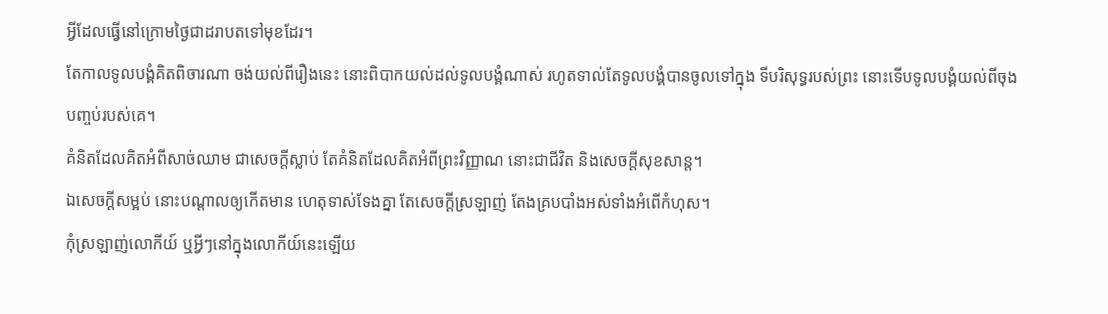អ្វីដែលធ្វើនៅក្រោមថ្ងៃជាដរាបតទៅមុខដែរ។
តែកាលទូលបង្គំគិតពិចារណា ចង់យល់ពីរឿងនេះ នោះពិបាកយល់ដល់ទូលបង្គំណាស់ រហូតទាល់តែទូលបង្គំបានចូលទៅក្នុង ទីបរិសុទ្ធរបស់ព្រះ នោះទើបទូលបង្គំយល់ពីចុងបញ្ចប់របស់គេ។
គំនិតដែលគិតអំពីសាច់ឈាម ជាសេចក្តីស្លាប់ តែគំនិតដែលគិតអំពីព្រះវិញ្ញាណ នោះជាជីវិត និងសេចក្តីសុខសាន្ត។
ឯសេចក្ដីសម្អប់ នោះបណ្ដាលឲ្យកើតមាន ហេតុទាស់ទែងគ្នា តែសេចក្ដីស្រឡាញ់ តែងគ្របបាំងអស់ទាំងអំពើកំហុស។
កុំស្រឡាញ់លោកីយ៍ ឬអ្វីៗនៅក្នុងលោកីយ៍នេះឡើយ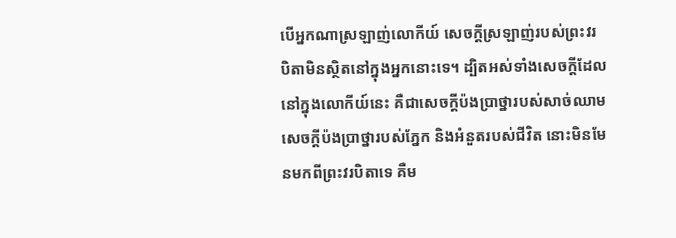បើអ្នកណាស្រឡាញ់លោកីយ៍ សេចក្ដីស្រឡាញ់របស់ព្រះវរបិតាមិនស្ថិតនៅក្នុងអ្នកនោះទេ។ ដ្បិតអស់ទាំងសេចក្ដីដែលនៅក្នុងលោកីយ៍នេះ គឺជាសេចក្ដីប៉ងប្រាថ្នារបស់សាច់ឈាម សេចក្ដីប៉ងប្រាថ្នារបស់ភ្នែក និងអំនួតរបស់ជីវិត នោះមិនមែនមកពីព្រះវរបិតាទេ គឺម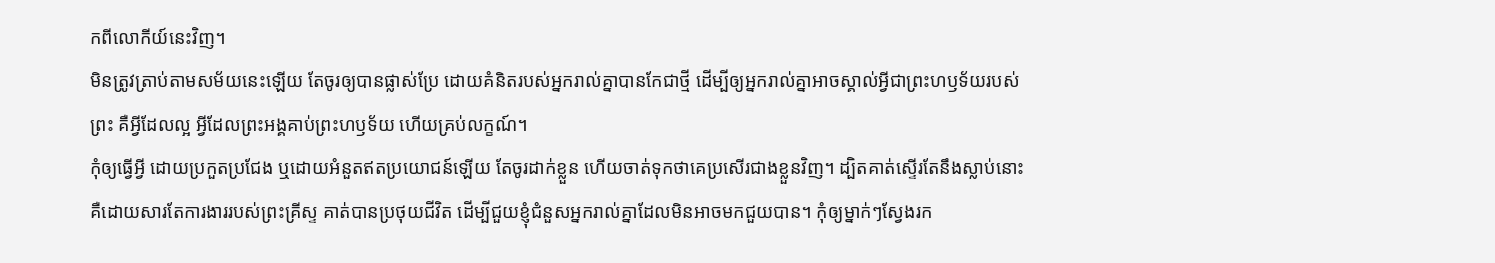កពីលោកីយ៍នេះវិញ។
មិនត្រូវត្រាប់តាមសម័យនេះឡើយ តែចូរឲ្យបានផ្លាស់ប្រែ ដោយគំនិតរបស់អ្នករាល់គ្នាបានកែជាថ្មី ដើម្បីឲ្យអ្នករាល់គ្នាអាចស្គាល់អ្វីជាព្រះហឫទ័យរបស់ព្រះ គឺអ្វីដែលល្អ អ្វីដែលព្រះអង្គគាប់ព្រះហឫទ័យ ហើយគ្រប់លក្ខណ៍។
កុំឲ្យធ្វើអ្វី ដោយប្រកួតប្រជែង ឬដោយអំនួតឥតប្រយោជន៍ឡើយ តែចូរដាក់ខ្លួន ហើយចាត់ទុកថាគេប្រសើរជាងខ្លួនវិញ។ ដ្បិតគាត់ស្ទើរតែនឹងស្លាប់នោះ គឺដោយសារតែការងាររបស់ព្រះគ្រីស្ទ គាត់បានប្រថុយជីវិត ដើម្បីជួយខ្ញុំជំនួសអ្នករាល់គ្នាដែលមិនអាចមកជួយបាន។ កុំឲ្យម្នាក់ៗស្វែងរក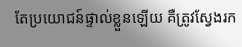តែប្រយោជន៍ផ្ទាល់ខ្លួនឡើយ គឺត្រូវស្វែងរក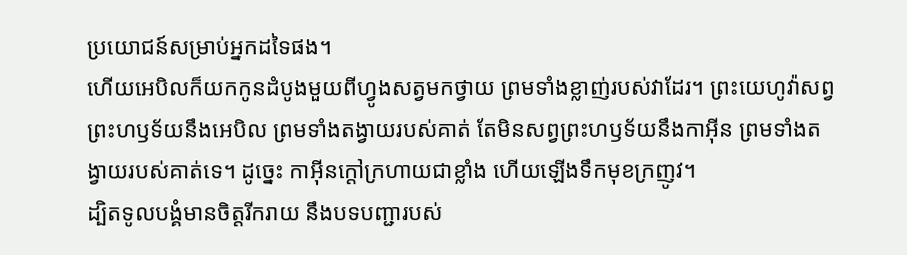ប្រយោជន៍សម្រាប់អ្នកដទៃផង។
ហើយអេបិលក៏យកកូនដំបូងមួយពីហ្វូងសត្វមកថ្វាយ ព្រមទាំងខ្លាញ់របស់វាដែរ។ ព្រះយេហូវ៉ាសព្វព្រះហឫទ័យនឹងអេបិល ព្រមទាំងតង្វាយរបស់គាត់ តែមិនសព្វព្រះហឫទ័យនឹងកាអ៊ីន ព្រមទាំងតង្វាយរបស់គាត់ទេ។ ដូច្នេះ កាអ៊ីនក្តៅក្រហាយជាខ្លាំង ហើយឡើងទឹកមុខក្រញូវ។
ដ្បិតទូលបង្គំមានចិត្តរីករាយ នឹងបទបញ្ជារបស់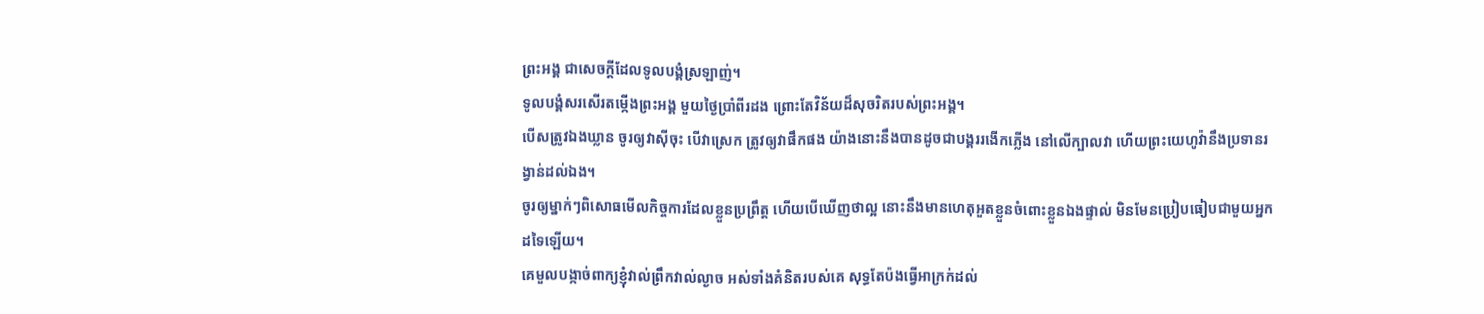ព្រះអង្គ ជាសេចក្ដីដែលទូលបង្គំស្រឡាញ់។
ទូលបង្គំសរសើរតម្កើងព្រះអង្គ មួយថ្ងៃប្រាំពីរដង ព្រោះតែវិន័យដ៏សុចរិតរបស់ព្រះអង្គ។
បើសត្រូវឯងឃ្លាន ចូរឲ្យវាស៊ីចុះ បើវាស្រេក ត្រូវឲ្យវាផឹកផង យ៉ាងនោះនឹងបានដូចជាបង្គររងើកភ្លើង នៅលើក្បាលវា ហើយព្រះយេហូវ៉ានឹងប្រទានរង្វាន់ដល់ឯង។
ចូរឲ្យម្នាក់ៗពិសោធមើលកិច្ចការដែលខ្លួនប្រព្រឹត្ត ហើយបើឃើញថាល្អ នោះនឹងមានហេតុអួតខ្លួនចំពោះខ្លួនឯងផ្ទាល់ មិនមែនប្រៀបធៀបជាមួយអ្នកដទៃឡើយ។
គេមួលបង្កាច់ពាក្យខ្ញុំវាល់ព្រឹកវាល់ល្ងាច អស់ទាំងគំនិតរបស់គេ សុទ្ធតែប៉ងធ្វើអាក្រក់ដល់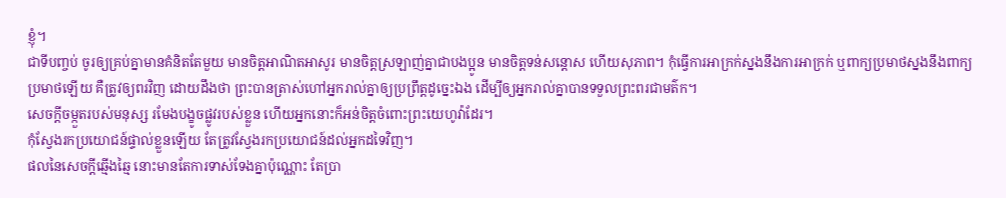ខ្ញុំ។
ជាទីបញ្ចប់ ចូរឲ្យគ្រប់គ្នាមានគំនិតតែមួយ មានចិត្តអាណិតអាសូរ មានចិត្តស្រឡាញ់គ្នាជាបងប្អូន មានចិត្តទន់សន្តោស ហើយសុភាព។ កុំធ្វើការអាក្រក់ស្នងនឹងការអាក្រក់ ឬពាក្យប្រមាថស្នងនឹងពាក្យប្រមាថឡើយ គឺត្រូវឲ្យពរវិញ ដោយដឹងថា ព្រះបានត្រាស់ហៅអ្នករាល់គ្នាឲ្យប្រព្រឹត្តដូច្នេះឯង ដើម្បីឲ្យអ្នករាល់គ្នាបានទទួលព្រះពរជាមត៌ក។
សេចក្ដីចម្កួតរបស់មនុស្ស រមែងបង្ខូចផ្លូវរបស់ខ្លួន ហើយអ្នកនោះក៏អន់ចិត្តចំពោះព្រះយេហូវ៉ាដែរ។
កុំស្វែងរកប្រយោជន៍ផ្ទាល់ខ្លួនឡើយ តែត្រូវស្វែងរកប្រយោជន៍ដល់អ្នកដទៃវិញ។
ផលនៃសេចក្ដីឆ្មើងឆ្មៃ នោះមានតែការទាស់ទែងគ្នាប៉ុណ្ណោះ តែប្រា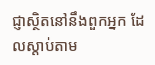ជ្ញាស្ថិតនៅនឹងពួកអ្នក ដែលស្តាប់តាម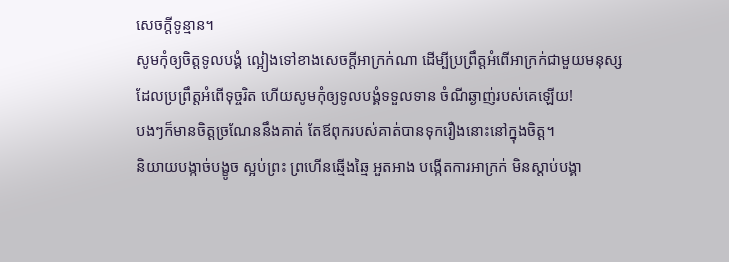សេចក្ដីទូន្មាន។
សូមកុំឲ្យចិត្តទូលបង្គំ ល្អៀងទៅខាងសេចក្ដីអាក្រក់ណា ដើម្បីប្រព្រឹត្តអំពើអាក្រក់ជាមួយមនុស្ស ដែលប្រព្រឹត្តអំពើទុច្ចរិត ហើយសូមកុំឲ្យទូលបង្គំទទួលទាន ចំណីឆ្ងាញ់របស់គេឡើយ!
បងៗក៏មានចិត្តច្រណែននឹងគាត់ តែឪពុករបស់គាត់បានទុករឿងនោះនៅក្នុងចិត្ត។
និយាយបង្កាច់បង្ខូច ស្អប់ព្រះ ព្រហើនឆ្មើងឆ្មៃ អួតអាង បង្កើតការអាក្រក់ មិនស្តាប់បង្គា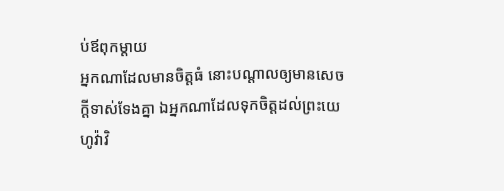ប់ឪពុកម្តាយ
អ្នកណាដែលមានចិត្តធំ នោះបណ្ដាលឲ្យមានសេចក្ដីទាស់ទែងគ្នា ឯអ្នកណាដែលទុកចិត្តដល់ព្រះយេហូវ៉ាវិ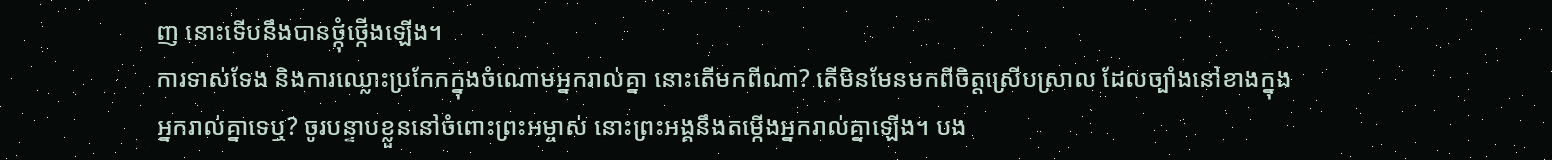ញ នោះទើបនឹងបានថ្កុំថ្កើងឡើង។
ការទាស់ទែង និងការឈ្លោះប្រកែកក្នុងចំណោមអ្នករាល់គ្នា នោះតើមកពីណា? តើមិនមែនមកពីចិត្តស្រើបស្រាល ដែលច្បាំងនៅខាងក្នុងអ្នករាល់គ្នាទេឬ? ចូរបន្ទាបខ្លួននៅចំពោះព្រះអម្ចាស់ នោះព្រះអង្គនឹងតម្កើងអ្នករាល់គ្នាឡើង។ បង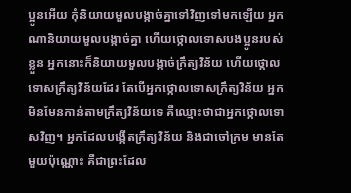ប្អូនអើយ កុំនិយាយមួលបង្កាច់គ្នាទៅវិញទៅមកឡើយ អ្នកណានិយាយមួលបង្កាច់គ្នា ហើយថ្កោលទោសបងប្អូនរបស់ខ្លួន អ្នកនោះក៏និយាយមួលបង្កាច់ក្រឹត្យវិន័យ ហើយថ្កោលទោសក្រឹត្យវិន័យដែរ តែបើអ្នកថ្កោលទោសក្រឹត្យវិន័យ អ្នកមិនមែនកាន់តាមក្រឹត្យវិន័យទេ គឺឈ្មោះថាជាអ្នកថ្កោលទោសវិញ។ អ្នកដែលបង្កើតក្រឹត្យវិន័យ និងជាចៅក្រម មានតែមួយប៉ុណ្ណោះ គឺជាព្រះដែល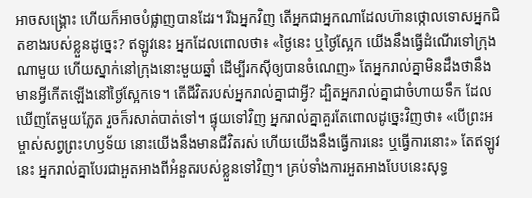អាចសង្គ្រោះ ហើយក៏អាចបំផ្លាញបានដែរ។ រីឯអ្នកវិញ តើអ្នកជាអ្នកណាដែលហ៊ានថ្កោលទោសអ្នកជិតខាងរបស់ខ្លួនដូច្នេះ? ឥឡូវនេះ អ្នកដែលពោលថា៖ «ថ្ងៃនេះ ឬថ្ងៃស្អែក យើងនឹងធ្វើដំណើរទៅក្រុងណាមួយ ហើយស្នាក់នៅក្រុងនោះមួយឆ្នាំ ដើម្បីរកស៊ីឲ្យបានចំណេញ» តែអ្នករាល់គ្នាមិនដឹងថានឹងមានអ្វីកើតឡើងនៅថ្ងៃស្អែកទេ។ តើជីវិតរបស់អ្នករាល់គ្នាជាអ្វី? ដ្បិតអ្នករាល់គ្នាជាចំហាយទឹក ដែលឃើញតែមួយភ្លែត រួចក៏រសាត់បាត់ទៅ។ ផ្ទុយទៅវិញ អ្នករាល់គ្នាគួរតែពោលដូច្នេះវិញថា៖ «បើព្រះអម្ចាស់សព្វព្រះហឫទ័យ នោះយើងនឹងមានជីវិតរស់ ហើយយើងនឹងធ្វើការនេះ ឬធ្វើការនោះ» តែឥឡូវនេះ អ្នករាល់គ្នាបែរជាអួតអាងពីអំនួតរបស់ខ្លួនទៅវិញ។ គ្រប់ទាំងការអួតអាងបែបនេះសុទ្ធ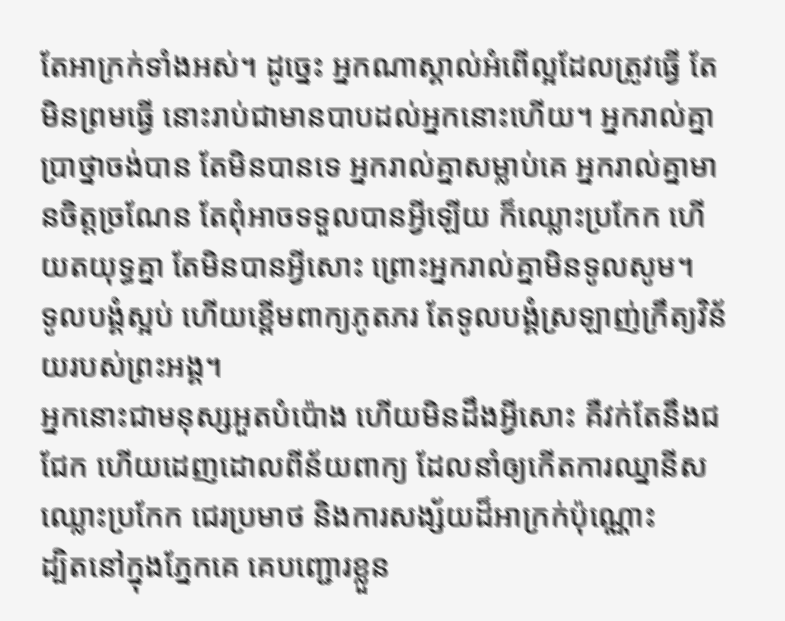តែអាក្រក់ទាំងអស់។ ដូច្នេះ អ្នកណាស្គាល់អំពើល្អដែលត្រូវធ្វើ តែមិនព្រមធ្វើ នោះរាប់ជាមានបាបដល់អ្នកនោះហើយ។ អ្នករាល់គ្នាប្រាថ្នាចង់បាន តែមិនបានទេ អ្នករាល់គ្នាសម្លាប់គេ អ្នករាល់គ្នាមានចិត្តច្រណែន តែពុំអាចទទួលបានអ្វីឡើយ ក៏ឈ្លោះប្រកែក ហើយតយុទ្ធគ្នា តែមិនបានអ្វីសោះ ព្រោះអ្នករាល់គ្នាមិនទូលសូម។
ទូលបង្គំស្អប់ ហើយខ្ពើមពាក្យភូតភរ តែទូលបង្គំស្រឡាញ់ក្រឹត្យវិន័យរបស់ព្រះអង្គ។
អ្នកនោះជាមនុស្សអួតបំប៉ោង ហើយមិនដឹងអ្វីសោះ គឺវក់តែនឹងជជែក ហើយដេញដោលពីន័យពាក្យ ដែលនាំឲ្យកើតការឈ្នានីស ឈ្លោះប្រកែក ជេរប្រមាថ និងការសង្ស័យដ៏អាក្រក់ប៉ុណ្ណោះ
ដ្បិតនៅក្នុងភ្នែកគេ គេបញ្ជោរខ្លួន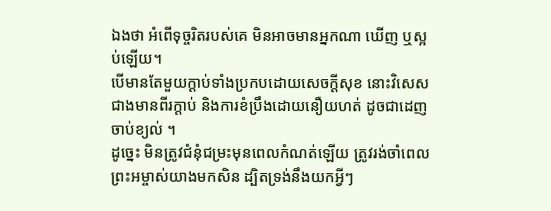ឯងថា អំពើទុច្ចរិតរបស់គេ មិនអាចមានអ្នកណា ឃើញ ឬស្អប់ឡើយ។
បើមានតែមួយក្តាប់ទាំងប្រកបដោយសេចក្ដីសុខ នោះវិសេសជាងមានពីរក្តាប់ និងការខំប្រឹងដោយនឿយហត់ ដូចជាដេញចាប់ខ្យល់ ។
ដូច្នេះ មិនត្រូវជំនុំជម្រះមុនពេលកំណត់ឡើយ ត្រូវរង់ចាំពេលព្រះអម្ចាស់យាងមកសិន ដ្បិតទ្រង់នឹងយកអ្វីៗ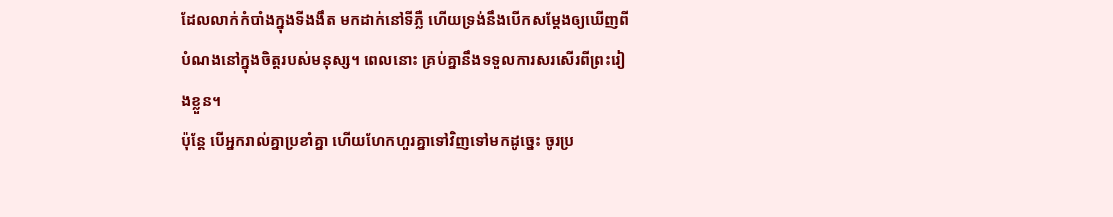ដែលលាក់កំបាំងក្នុងទីងងឹត មកដាក់នៅទីភ្លឺ ហើយទ្រង់នឹងបើកសម្ដែងឲ្យឃើញពីបំណងនៅក្នុងចិត្តរបស់មនុស្ស។ ពេលនោះ គ្រប់គ្នានឹងទទួលការសរសើរពីព្រះរៀងខ្លួន។
ប៉ុន្ដែ បើអ្នករាល់គ្នាប្រខាំគ្នា ហើយហែកហួរគ្នាទៅវិញទៅមកដូច្នេះ ចូរប្រ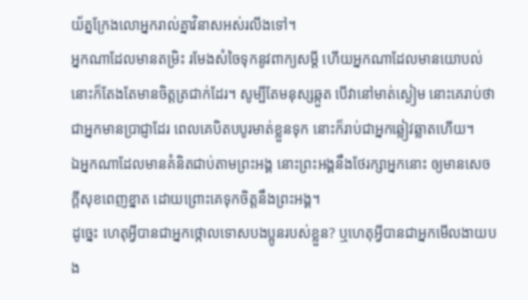យ័ត្នក្រែងលោអ្នករាល់គ្នាវិនាសអស់រលីងទៅ។
អ្នកណាដែលមានតម្រិះ រមែងសំចៃទុកនូវពាក្យសម្ដី ហើយអ្នកណាដែលមានយោបល់ នោះក៏តែងតែមានចិត្តត្រជាក់ដែរ។ សូម្បីតែមនុស្សឆ្កួត បើវានៅមាត់ស្ងៀម នោះគេរាប់ថាជាអ្នកមានប្រាជ្ញាដែរ ពេលគេបិតបបូរមាត់ខ្លួនទុក នោះក៏រាប់ជាអ្នកឆ្លៀវឆ្លាតហើយ។
ឯអ្នកណាដែលមានគំនិតជាប់តាមព្រះអង្គ នោះព្រះអង្គនឹងថែរក្សាអ្នកនោះ ឲ្យមានសេចក្ដីសុខពេញខ្នាត ដោយព្រោះគេទុកចិត្តនឹងព្រះអង្គ។
ដូច្នេះ ហេតុអ្វីបានជាអ្នកថ្កោលទោសបងប្អូនរបស់ខ្លួន? ឬហេតុអ្វីបានជាអ្នកមើលងាយបង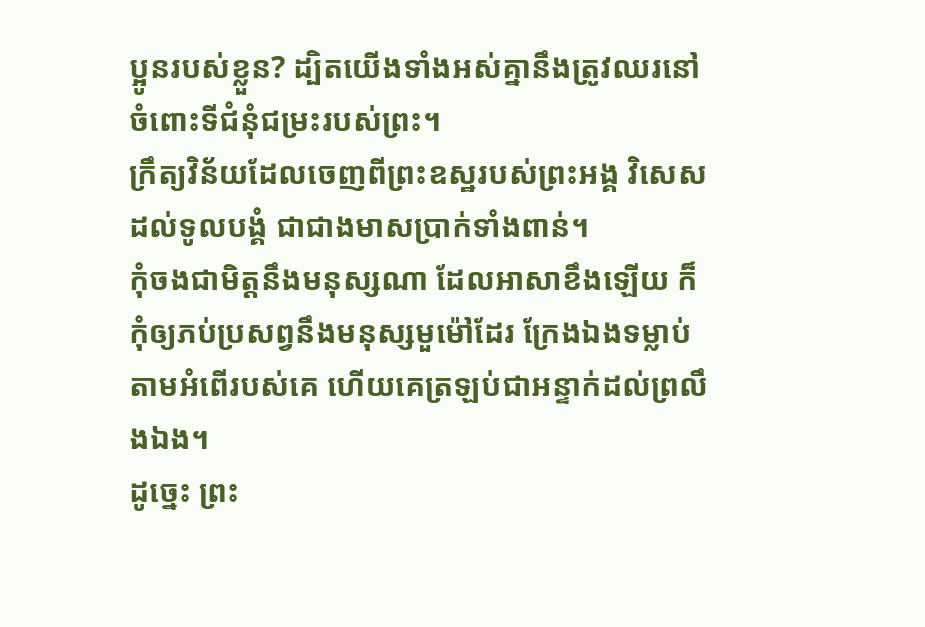ប្អូនរបស់ខ្លួន? ដ្បិតយើងទាំងអស់គ្នានឹងត្រូវឈរនៅចំពោះទីជំនុំជម្រះរបស់ព្រះ។
ក្រឹត្យវិន័យដែលចេញពីព្រះឧស្ឋរបស់ព្រះអង្គ វិសេសដល់ទូលបង្គំ ជាជាងមាសប្រាក់ទាំងពាន់។
កុំចងជាមិត្តនឹងមនុស្សណា ដែលអាសាខឹងឡើយ ក៏កុំឲ្យភប់ប្រសព្វនឹងមនុស្សមួម៉ៅដែរ ក្រែងឯងទម្លាប់តាមអំពើរបស់គេ ហើយគេត្រឡប់ជាអន្ទាក់ដល់ព្រលឹងឯង។
ដូច្នេះ ព្រះ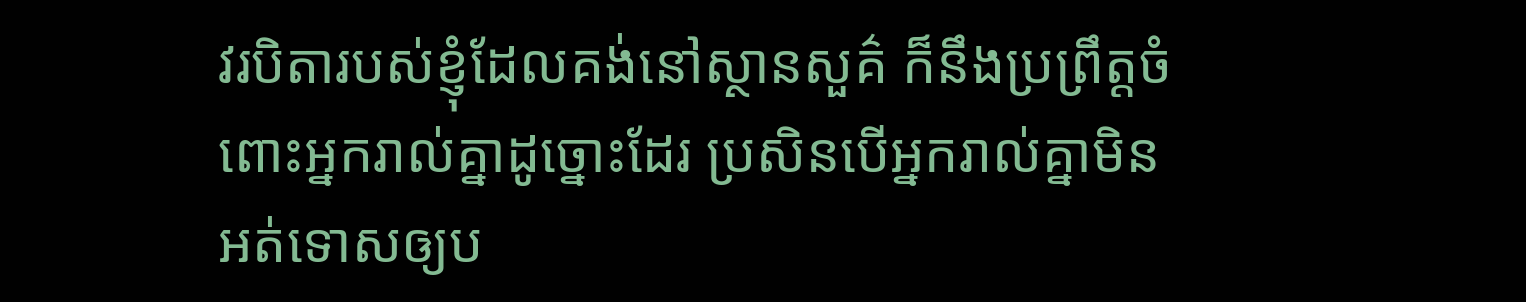វរបិតារបស់ខ្ញុំដែលគង់នៅស្ថានសួគ៌ ក៏នឹងប្រព្រឹត្តចំពោះអ្នករាល់គ្នាដូច្នោះដែរ ប្រសិនបើអ្នករាល់គ្នាមិនអត់ទោសឲ្យប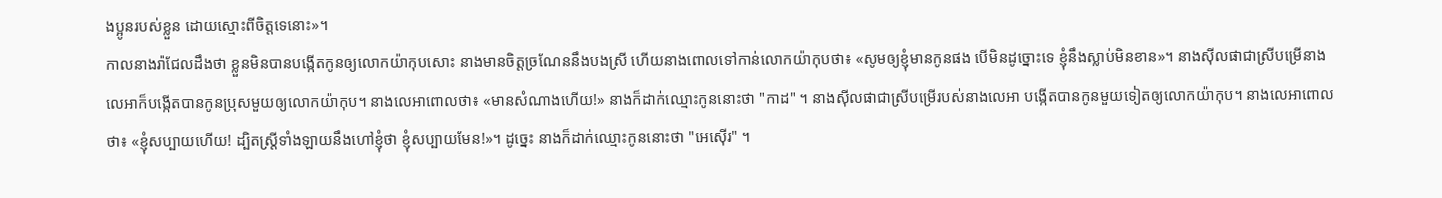ងប្អូនរបស់ខ្លួន ដោយស្មោះពីចិត្តទេនោះ»។
កាលនាងរ៉ាជែលដឹងថា ខ្លួនមិនបានបង្កើតកូនឲ្យលោកយ៉ាកុបសោះ នាងមានចិត្តច្រណែននឹងបងស្រី ហើយនាងពោលទៅកាន់លោកយ៉ាកុបថា៖ «សូមឲ្យខ្ញុំមានកូនផង បើមិនដូច្នោះទេ ខ្ញុំនឹងស្លាប់មិនខាន»។ នាងស៊ីលផាជាស្រីបម្រើនាងលេអាក៏បង្កើតបានកូនប្រុសមួយឲ្យលោកយ៉ាកុប។ នាងលេអាពោលថា៖ «មានសំណាងហើយ!» នាងក៏ដាក់ឈ្មោះកូននោះថា "កាដ" ។ នាងស៊ីលផាជាស្រីបម្រើរបស់នាងលេអា បង្កើតបានកូនមួយទៀតឲ្យលោកយ៉ាកុប។ នាងលេអាពោលថា៖ «ខ្ញុំសប្បាយហើយ! ដ្បិតស្ត្រីទាំងឡាយនឹងហៅខ្ញុំថា ខ្ញុំសប្បាយមែន!»។ ដូច្នេះ នាងក៏ដាក់ឈ្មោះកូននោះថា "អេស៊ើរ" ។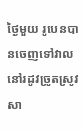ថ្ងៃមួយ រូបេនបានចេញទៅវាលនៅរដូវច្រូតស្រូវសា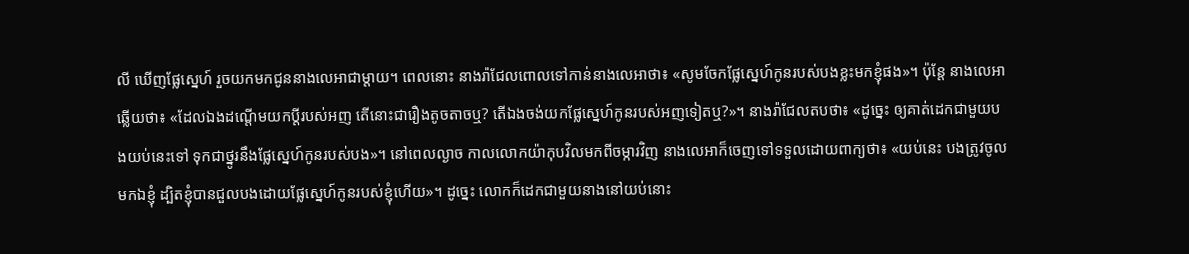លី ឃើញផ្លែស្នេហ៍ រួចយកមកជូននាងលេអាជាម្តាយ។ ពេលនោះ នាងរ៉ាជែលពោលទៅកាន់នាងលេអាថា៖ «សូមចែកផ្លែស្នេហ៍កូនរបស់បងខ្លះមកខ្ញុំផង»។ ប៉ុន្តែ នាងលេអាឆ្លើយថា៖ «ដែលឯងដណ្តើមយកប្តីរបស់អញ តើនោះជារឿងតូចតាចឬ? តើឯងចង់យកផ្លែស្នេហ៍កូនរបស់អញទៀតឬ?»។ នាងរ៉ាជែលតបថា៖ «ដូច្នេះ ឲ្យគាត់ដេកជាមួយបងយប់នេះទៅ ទុកជាថ្នូរនឹងផ្លែស្នេហ៍កូនរបស់បង»។ នៅពេលល្ងាច កាលលោកយ៉ាកុបវិលមកពីចម្ការវិញ នាងលេអាក៏ចេញទៅទទួលដោយពាក្យថា៖ «យប់នេះ បងត្រូវចូលមកឯខ្ញុំ ដ្បិតខ្ញុំបានជួលបងដោយផ្លែស្នេហ៍កូនរបស់ខ្ញុំហើយ»។ ដូច្នេះ លោកក៏ដេកជាមួយនាងនៅយប់នោះ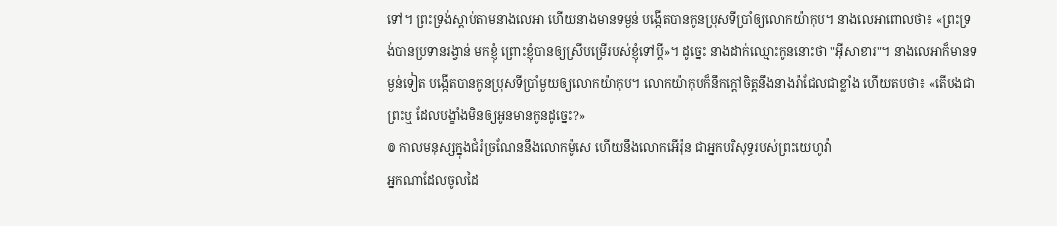ទៅ។ ព្រះទ្រង់ស្ដាប់តាមនាងលេអា ហើយនាងមានទម្ងន់ បង្កើតបានកូនប្រុសទីប្រាំឲ្យលោកយ៉ាកុប។ នាងលេអាពោលថា៖ «ព្រះទ្រង់បានប្រទានរង្វាន់ មកខ្ញុំ ព្រោះខ្ញុំបានឲ្យស្រីបម្រើរបស់ខ្ញុំទៅប្តី»។ ដូច្នេះ នាងដាក់ឈ្មោះកូននោះថា "អ៊ីសាខារ"។ នាងលេអាក៏មានទម្ងន់ទៀត បង្កើតបានកូនប្រុសទីប្រាំមួយឲ្យលោកយ៉ាកុប។ លោកយ៉ាកុបក៏នឹកក្តៅចិត្តនឹងនាងរ៉ាជែលជាខ្លាំង ហើយតបថា៖ «តើបងជាព្រះឬ ដែលបង្ខាំងមិនឲ្យអូនមានកូនដូច្នេះ?»
៙ កាលមនុស្សក្នុងជំរំច្រណែននឹងលោកម៉ូសេ ហើយនឹងលោកអើរ៉ុន ជាអ្នកបរិសុទ្ធរបស់ព្រះយេហូវ៉ា
អ្នកណាដែលចូលដៃ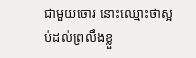ជាមួយចោរ នោះឈ្មោះថាស្អប់ដល់ព្រលឹងខ្លួ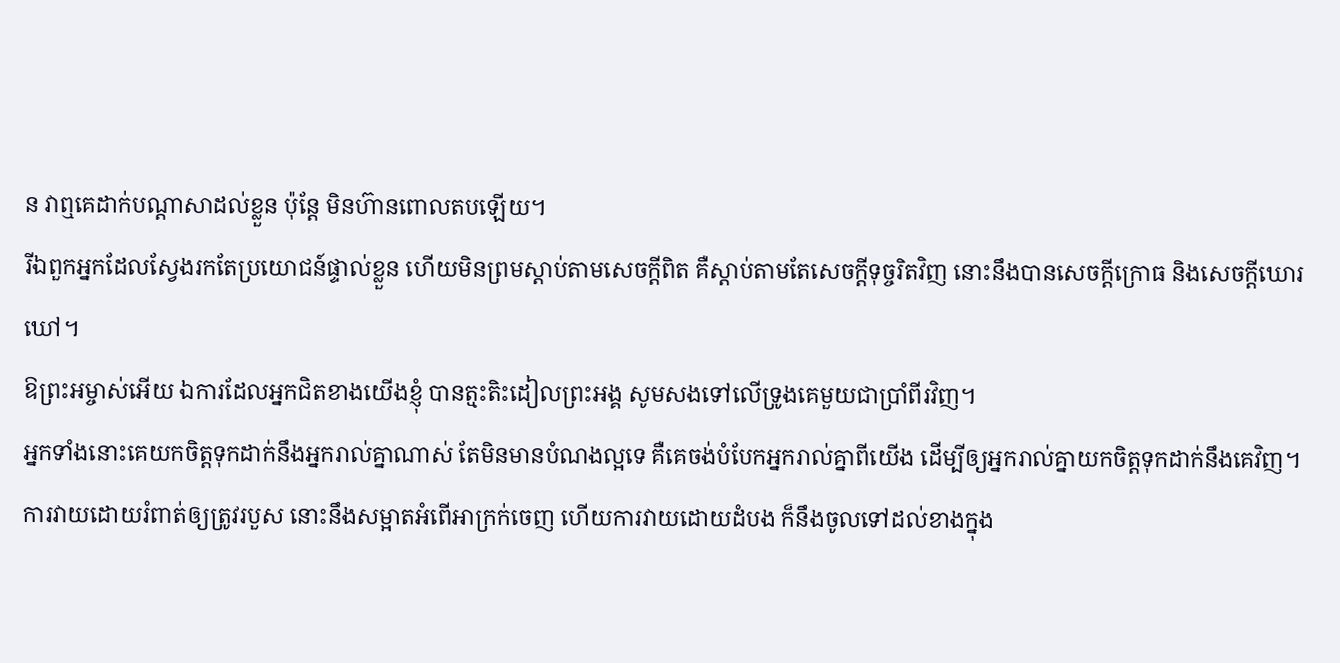ន វាឮគេដាក់បណ្ដាសាដល់ខ្លួន ប៉ុន្តែ មិនហ៊ានពោលតបឡើយ។
រីឯពួកអ្នកដែលស្វែងរកតែប្រយោជន៍ផ្ទាល់ខ្លួន ហើយមិនព្រមស្តាប់តាមសេចក្តីពិត គឺស្តាប់តាមតែសេចក្តីទុច្ចរិតវិញ នោះនឹងបានសេចក្តីក្រោធ និងសេចក្តីឃោរឃៅ។
ឱព្រះអម្ចាស់អើយ ឯការដែលអ្នកជិតខាងយើងខ្ញុំ បានត្មះតិះដៀលព្រះអង្គ សូមសងទៅលើទ្រូងគេមួយជាប្រាំពីរវិញ។
អ្នកទាំងនោះគេយកចិត្តទុកដាក់នឹងអ្នករាល់គ្នាណាស់ តែមិនមានបំណងល្អទេ គឺគេចង់បំបែកអ្នករាល់គ្នាពីយើង ដើម្បីឲ្យអ្នករាល់គ្នាយកចិត្តទុកដាក់នឹងគេវិញ។
ការវាយដោយរំពាត់ឲ្យត្រូវរបួស នោះនឹងសម្អាតអំពើអាក្រក់ចេញ ហើយការវាយដោយដំបង ក៏នឹងចូលទៅដល់ខាងក្នុង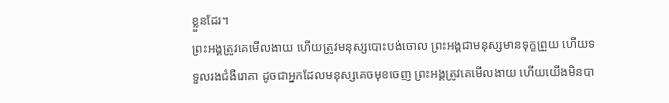ខ្លួនដែរ។
ព្រះអង្គត្រូវគេមើលងាយ ហើយត្រូវមនុស្សបោះបង់ចោល ព្រះអង្គជាមនុស្សមានទុក្ខព្រួយ ហើយទទួលរងជំងឺរោគា ដូចជាអ្នកដែលមនុស្សគេចមុខចេញ ព្រះអង្គត្រូវគេមើលងាយ ហើយយើងមិនបា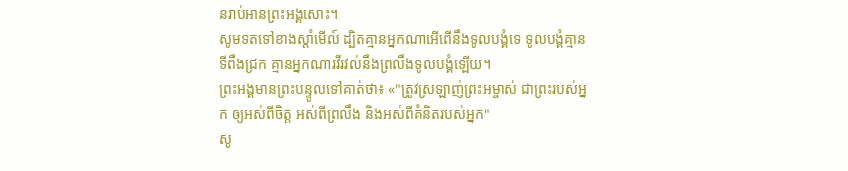នរាប់អានព្រះអង្គសោះ។
សូមទតទៅខាងស្តាំមើល៍ ដ្បិតគ្មានអ្នកណាអើពើនឹងទូលបង្គំទេ ទូលបង្គំគ្មានទីពឹងជ្រក គ្មានអ្នកណារវីរវល់នឹងព្រលឹងទូលបង្គំឡើយ។
ព្រះអង្គមានព្រះបន្ទូលទៅគាត់ថា៖ «"ត្រូវស្រឡាញ់ព្រះអម្ចាស់ ជាព្រះរបស់អ្នក ឲ្យអស់ពីចិត្ត អស់ពីព្រលឹង និងអស់ពីគំនិតរបស់អ្នក"
សូ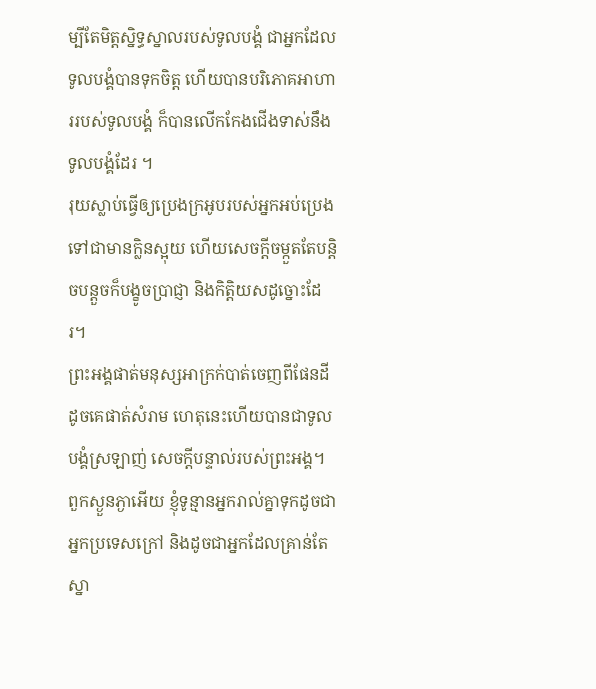ម្បីតែមិត្តស្និទ្ធស្នាលរបស់ទូលបង្គំ ជាអ្នកដែលទូលបង្គំបានទុកចិត្ត ហើយបានបរិភោគអាហាររបស់ទូលបង្គំ ក៏បានលើកកែងជើងទាស់នឹងទូលបង្គំដែរ ។
រុយស្លាប់ធ្វើឲ្យប្រេងក្រអូបរបស់អ្នកអប់ប្រេង ទៅជាមានក្លិនស្អុយ ហើយសេចក្ដីចម្កួតតែបន្តិចបន្តួចក៏បង្ខូចប្រាជ្ញា និងកិត្តិយសដូច្នោះដែរ។
ព្រះអង្គផាត់មនុស្សអាក្រក់បាត់ចេញពីផែនដី ដូចគេផាត់សំរាម ហេតុនេះហើយបានជាទូលបង្គំស្រឡាញ់ សេចក្ដីបន្ទាល់របស់ព្រះអង្គ។
ពួកស្ងួនភ្ងាអើយ ខ្ញុំទូន្មានអ្នករាល់គ្នាទុកដូចជាអ្នកប្រទេសក្រៅ និងដូចជាអ្នកដែលគ្រាន់តែស្នា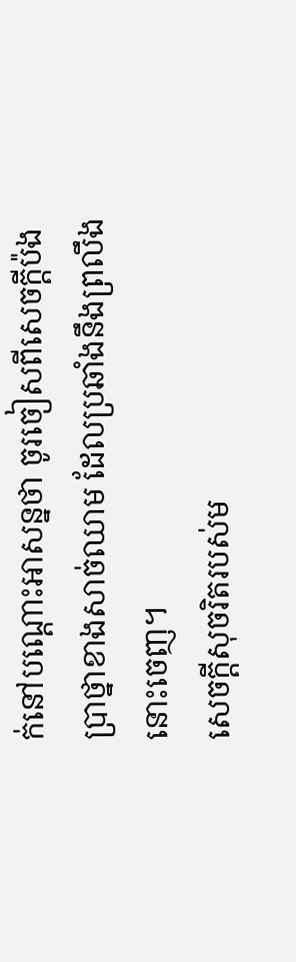ក់នៅបណ្តោះអាសន្នថា ចូរចៀសពីសេចក្តីប៉ងប្រាថ្នាខាងសាច់ឈាម ដែលប្រឆាំងនឹងព្រលឹងនោះចេញ។
សេចក្ដីសុចរិតរបស់ម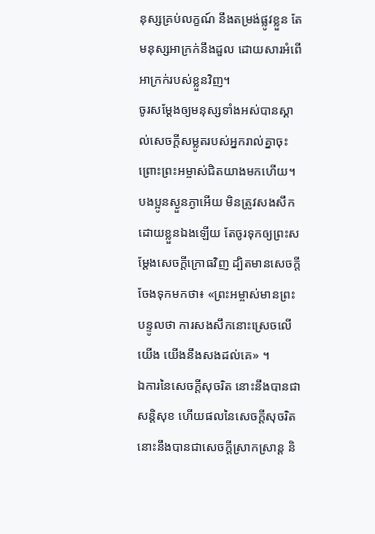នុស្សគ្រប់លក្ខណ៍ នឹងតម្រង់ផ្លូវខ្លួន តែមនុស្សអាក្រក់នឹងដួល ដោយសារអំពើអាក្រក់របស់ខ្លួនវិញ។
ចូរសម្តែងឲ្យមនុស្សទាំងអស់បានស្គាល់សេចក្ដីសម្លូតរបស់អ្នករាល់គ្នាចុះ ព្រោះព្រះអម្ចាស់ជិតយាងមកហើយ។
បងប្អូនស្ងួនភ្ងាអើយ មិនត្រូវសងសឹកដោយខ្លួនឯងឡើយ តែចូរទុកឲ្យព្រះសម្ដែងសេចក្ដីក្រោធវិញ ដ្បិតមានសេចក្តីចែងទុកមកថា៖ «ព្រះអម្ចាស់មានព្រះបន្ទូលថា ការសងសឹកនោះស្រេចលើយើង យើងនឹងសងដល់គេ» ។
ឯការនៃសេចក្ដីសុចរិត នោះនឹងបានជាសន្តិសុខ ហើយផលនៃសេចក្ដីសុចរិត នោះនឹងបានជាសេចក្ដីស្រាកស្រាន្ត និ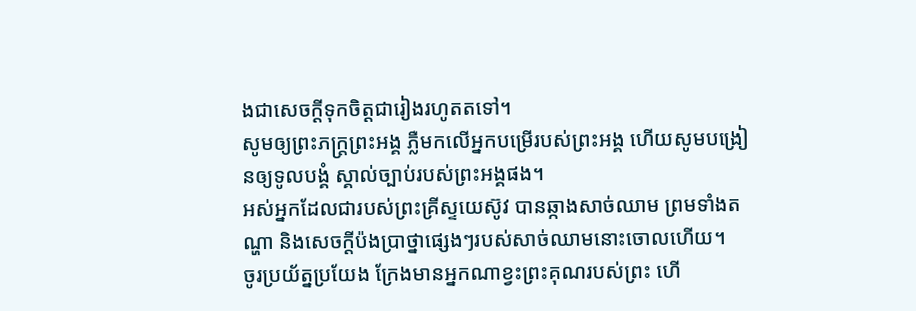ងជាសេចក្ដីទុកចិត្តជារៀងរហូតតទៅ។
សូមឲ្យព្រះភក្ត្រព្រះអង្គ ភ្លឺមកលើអ្នកបម្រើរបស់ព្រះអង្គ ហើយសូមបង្រៀនឲ្យទូលបង្គំ ស្គាល់ច្បាប់របស់ព្រះអង្គផង។
អស់អ្នកដែលជារបស់ព្រះគ្រីស្ទយេស៊ូវ បានឆ្កាងសាច់ឈាម ព្រមទាំងតណ្ហា និងសេចក្ដីប៉ងប្រាថ្នាផ្សេងៗរបស់សាច់ឈាមនោះចោលហើយ។
ចូរប្រយ័ត្នប្រយែង ក្រែងមានអ្នកណាខ្វះព្រះគុណរបស់ព្រះ ហើ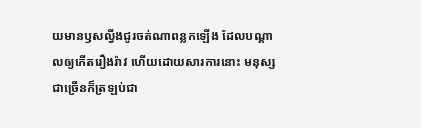យមានឫសល្វីងជូរចត់ណាពន្លកឡើង ដែលបណ្ដាលឲ្យកើតរឿងរ៉ាវ ហើយដោយសារការនោះ មនុស្សជាច្រើនក៏ត្រឡប់ជា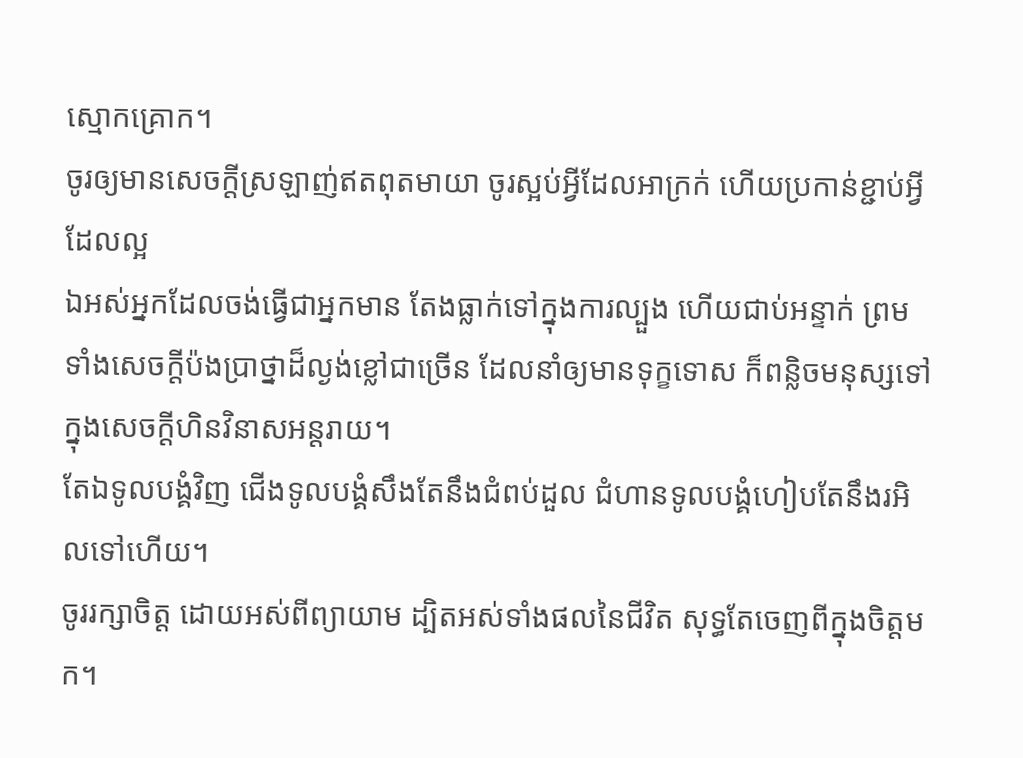ស្មោកគ្រោក។
ចូរឲ្យមានសេចក្តីស្រឡាញ់ឥតពុតមាយា ចូរស្អប់អ្វីដែលអាក្រក់ ហើយប្រកាន់ខ្ជាប់អ្វីដែលល្អ
ឯអស់អ្នកដែលចង់ធ្វើជាអ្នកមាន តែងធ្លាក់ទៅក្នុងការល្បួង ហើយជាប់អន្ទាក់ ព្រមទាំងសេចក្ដីប៉ងប្រាថ្នាដ៏ល្ងង់ខ្លៅជាច្រើន ដែលនាំឲ្យមានទុក្ខទោស ក៏ពន្លិចមនុស្សទៅក្នុងសេចក្ដីហិនវិនាសអន្តរាយ។
តែឯទូលបង្គំវិញ ជើងទូលបង្គំសឹងតែនឹងជំពប់ដួល ជំហានទូលបង្គំហៀបតែនឹងរអិលទៅហើយ។
ចូររក្សាចិត្ត ដោយអស់ពីព្យាយាម ដ្បិតអស់ទាំងផលនៃជីវិត សុទ្ធតែចេញពីក្នុងចិត្តមក។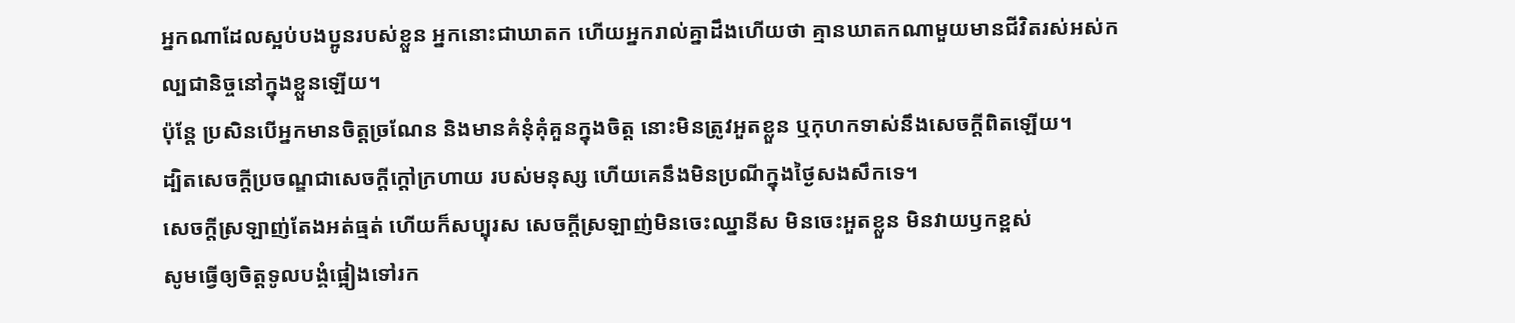អ្នកណាដែលស្អប់បងប្អូនរបស់ខ្លួន អ្នកនោះជាឃាតក ហើយអ្នករាល់គ្នាដឹងហើយថា គ្មានឃាតកណាមួយមានជីវិតរស់អស់កល្បជានិច្ចនៅក្នុងខ្លួនឡើយ។
ប៉ុន្តែ ប្រសិនបើអ្នកមានចិត្តច្រណែន និងមានគំនុំគុំគួនក្នុងចិត្ត នោះមិនត្រូវអួតខ្លួន ឬកុហកទាស់នឹងសេចក្តីពិតឡើយ។
ដ្បិតសេចក្ដីប្រចណ្ឌជាសេចក្ដីក្តៅក្រហាយ របស់មនុស្ស ហើយគេនឹងមិនប្រណីក្នុងថ្ងៃសងសឹកទេ។
សេចក្តីស្រឡាញ់តែងអត់ធ្មត់ ហើយក៏សប្បុរស សេចក្តីស្រឡាញ់មិនចេះឈ្នានីស មិនចេះអួតខ្លួន មិនវាយឫកខ្ពស់
សូមធ្វើឲ្យចិត្តទូលបង្គំផ្អៀងទៅរក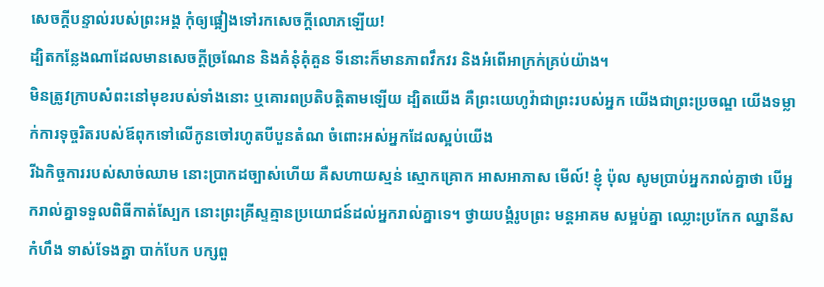សេចក្ដីបន្ទាល់របស់ព្រះអង្គ កុំឲ្យផ្អៀងទៅរកសេចក្ដីលោភឡើយ!
ដ្បិតកន្លែងណាដែលមានសេចក្ដីច្រណែន និងគំនុំគុំគួន ទីនោះក៏មានភាពវឹកវរ និងអំពើអាក្រក់គ្រប់យ៉ាង។
មិនត្រូវក្រាបសំពះនៅមុខរបស់ទាំងនោះ ឬគោរពប្រតិបត្តិតាមឡើយ ដ្បិតយើង គឺព្រះយេហូវ៉ាជាព្រះរបស់អ្នក យើងជាព្រះប្រចណ្ឌ យើងទម្លាក់ការទុច្ចរិតរបស់ឪពុកទៅលើកូនចៅរហូតបីបួនតំណ ចំពោះអស់អ្នកដែលស្អប់យើង
រីឯកិច្ចការរបស់សាច់ឈាម នោះប្រាកដច្បាស់ហើយ គឺសហាយស្មន់ ស្មោកគ្រោក អាសអាភាស មើល៍! ខ្ញុំ ប៉ុល សូមប្រាប់អ្នករាល់គ្នាថា បើអ្នករាល់គ្នាទទួលពិធីកាត់ស្បែក នោះព្រះគ្រីស្ទគ្មានប្រយោជន៍ដល់អ្នករាល់គ្នាទេ។ ថ្វាយបង្គំរូបព្រះ មន្តអាគម សម្អប់គ្នា ឈ្លោះប្រកែក ឈ្នានីស កំហឹង ទាស់ទែងគ្នា បាក់បែក បក្សពួ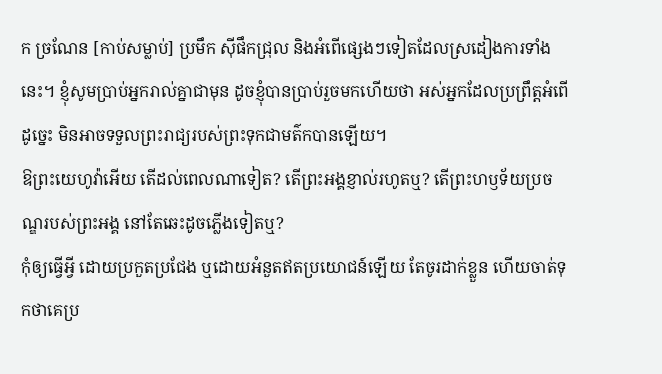ក ច្រណែន [កាប់សម្លាប់] ប្រមឹក ស៊ីផឹកជ្រុល និងអំពើផ្សេងៗទៀតដែលស្រដៀងការទាំងនេះ។ ខ្ញុំសូមប្រាប់អ្នករាល់គ្នាជាមុន ដូចខ្ញុំបានប្រាប់រួចមកហើយថា អស់អ្នកដែលប្រព្រឹត្តអំពើដូច្នេះ មិនអាចទទួលព្រះរាជ្យរបស់ព្រះទុកជាមត៌កបានឡើយ។
ឱព្រះយេហូវ៉ាអើយ តើដល់ពេលណាទៀត? តើព្រះអង្គខ្ញាល់រហូតឬ? តើព្រះហឫទ័យប្រចណ្ឌរបស់ព្រះអង្គ នៅតែឆេះដូចភ្លើងទៀតឬ?
កុំឲ្យធ្វើអ្វី ដោយប្រកួតប្រជែង ឬដោយអំនួតឥតប្រយោជន៍ឡើយ តែចូរដាក់ខ្លួន ហើយចាត់ទុកថាគេប្រ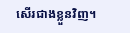សើរជាងខ្លួនវិញ។